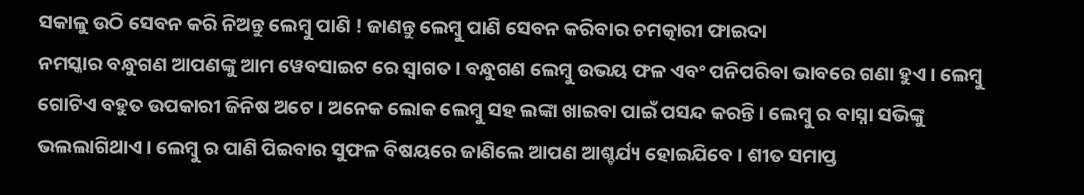ସକାଳୁ ଉଠି ସେବନ କରି ନିଅନ୍ତୁ ଲେମ୍ବୁ ପାଣି ! ଜାଣନ୍ତୁ ଲେମ୍ବୁ ପାଣି ସେବନ କରିବାର ଚମତ୍କାରୀ ଫାଇଦା
ନମସ୍କାର ବନ୍ଧୁଗଣ ଆପଣଙ୍କୁ ଆମ ୱେବସାଇଟ ରେ ସ୍ୱାଗତ । ବନ୍ଧୁଗଣ ଲେମ୍ବୁ ଉଭୟ ଫଳ ଏବଂ ପନିପରିବା ଭାବରେ ଗଣା ହୁଏ । ଲେମ୍ବୁ ଗୋଟିଏ ବହୁତ ଉପକାରୀ ଜିନିଷ ଅଟେ । ଅନେକ ଲୋକ ଲେମ୍ବୁ ସହ ଲଙ୍କା ଖାଇବା ପାଇଁ ପସନ୍ଦ କରନ୍ତି । ଲେମ୍ୱୁ ର ବାସ୍ନା ସଭିଙ୍କୁ ଭଲଲାଗିଥାଏ । ଲେମ୍ବୁ ର ପାଣି ପିଇବାର ସୁଫଳ ବିଷୟରେ ଜାଣିଲେ ଆପଣ ଆଶ୍ଚର୍ଯ୍ୟ ହୋଇଯିବେ । ଶୀତ ସମାପ୍ତ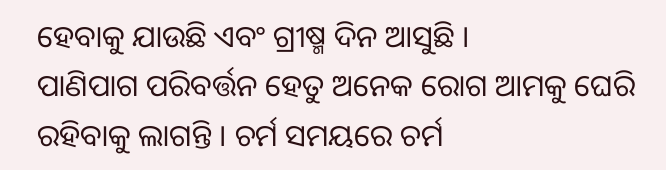ହେବାକୁ ଯାଉଛି ଏବଂ ଗ୍ରୀଷ୍ମ ଦିନ ଆସୁଛି ।
ପାଣିପାଗ ପରିବର୍ତ୍ତନ ହେତୁ ଅନେକ ରୋଗ ଆମକୁ ଘେରି ରହିବାକୁ ଲାଗନ୍ତି । ଚର୍ମ ସମୟରେ ଚର୍ମ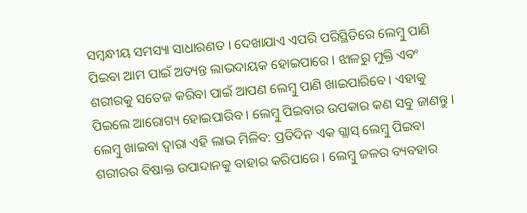ସମ୍ବନ୍ଧୀୟ ସମସ୍ୟା ସାଧାରଣତ । ଦେଖାଯାଏ ଏପରି ପରିସ୍ଥିତିରେ ଲେମ୍ବୁ ପାଣି ପିଇବା ଆମ ପାଇଁ ଅତ୍ୟନ୍ତ ଲାଭଦାୟକ ହୋଇପାରେ । ଝାଳରୁ ମୁକ୍ତି ଏବଂ ଶରୀରକୁ ସତେଜ କରିବା ପାଇଁ ଆପଣ ଲେମ୍ବୁ ପାଣି ଖାଇପାରିବେ । ଏହାକୁ ପିଇଲେ ଆରୋଗ୍ୟ ହୋଇପାରିବ । ଲେମ୍ବୁ ପିଇବାର ଉପକାର କଣ ସବୁ ଜାଣନ୍ତୁ ।
ଲେମ୍ବୁ ଖାଇବା ଦ୍ୱାରା ଏହି ଲାଭ ମିଳିବ: ପ୍ରତିଦିନ ଏକ ଗ୍ଲାସ୍ ଲେମ୍ବୁ ପିଇବା ଶରୀରର ବିଷାକ୍ତ ଉପାଦାନକୁ ବାହାର କରିପାରେ । ଲେମ୍ବୁ ଜଳର ବ୍ୟବହାର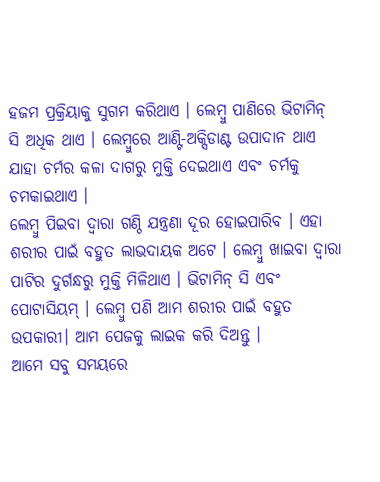ହଜମ ପ୍ରକ୍ରିୟାକୁ ସୁଗମ କରିଥାଏ । ଲେମ୍ବୁ ପାଣିରେ ଭିଟାମିନ୍ ସି ଅଧିକ ଥାଏ । ଲେମ୍ବୁରେ ଆଣ୍ଟି-ଅକ୍ସିଡାଣ୍ଟ ଉପାଦାନ ଥାଏ ଯାହା ଚର୍ମର କଳା ଦାଗରୁ ମୁକ୍ତି ଦେଇଥାଏ ଏବଂ ଚର୍ମକୁ ଚମକାଇଥାଏ ।
ଲେମ୍ବୁ ପିଇବା ଦ୍ୱାରା ଗଣ୍ଠି ଯନ୍ତ୍ରଣା ଦୂର ହୋଇପାରିବ । ଏହା ଶରୀର ପାଇଁ ବହୁତ ଲାଭଦାୟକ ଅଟେ । ଲେମ୍ବୁ ଖାଇବା ଦ୍ୱାରା ପାଟିର ଦୁର୍ଗନ୍ଧରୁ ମୁକ୍ତି ମିଳିଥାଏ । ଭିଟାମିନ୍ ସି ଏବଂ ପୋଟାସିୟମ୍ । ଲେମ୍ବୁ ପଣି ଆମ ଶରୀର ପାଇଁ ବହୁତ ଉପକାରୀ। ଆମ ପେଜକୁ ଲାଇକ କରି ଦିଅନ୍ତୁ ।
ଆମେ ସବୁ ସମୟରେ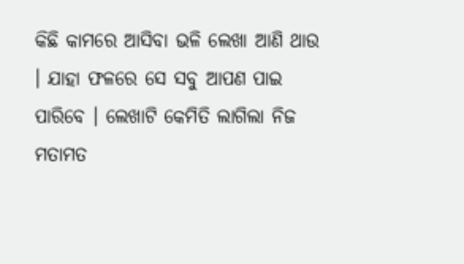କିଛି କାମରେ ଆସିବା ଭଳି ଲେଖା ଆଣି ଥାଉ । ଯାହା ଫଳରେ ସେ ସବୁ ଆପଣ ପାଇ ପାରିବେ । ଲେଖାଟି କେମିତି ଲାଗିଲା ନିଜ ମତାମତ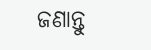ଜଣାନ୍ତୁ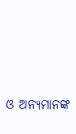ଓ ଅନ୍ୟମାନଙ୍କ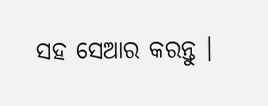ସହ ସେଆର କରନ୍ତୁ ।